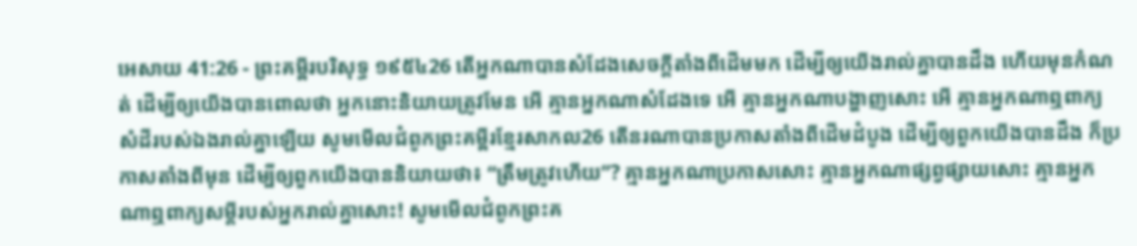អេសាយ 41:26 - ព្រះគម្ពីរបរិសុទ្ធ ១៩៥៤26 តើអ្នកណាបានសំដែងសេចក្ដីតាំងពីដើមមក ដើម្បីឲ្យយើងរាល់គ្នាបានដឹង ហើយមុនកំណត់ ដើម្បីឲ្យយើងបានពោលថា អ្នកនោះនិយាយត្រូវមែន អើ គ្មានអ្នកណាសំដែងទេ អើ គ្មានអ្នកណាបង្ហាញសោះ អើ គ្មានអ្នកណាឮពាក្យសំដីរបស់ឯងរាល់គ្នាឡើយ សូមមើលជំពូកព្រះគម្ពីរខ្មែរសាកល26 តើនរណាបានប្រកាសតាំងពីដើមដំបូង ដើម្បីឲ្យពួកយើងបានដឹង ក៏ប្រកាសតាំងពីមុន ដើម្បីឲ្យពួកយើងបាននិយាយថា៖ “ត្រឹមត្រូវហើយ”? គ្មានអ្នកណាប្រកាសសោះ គ្មានអ្នកណាផ្សព្វផ្សាយសោះ គ្មានអ្នកណាឮពាក្យសម្ដីរបស់អ្នករាល់គ្នាសោះ! សូមមើលជំពូកព្រះគ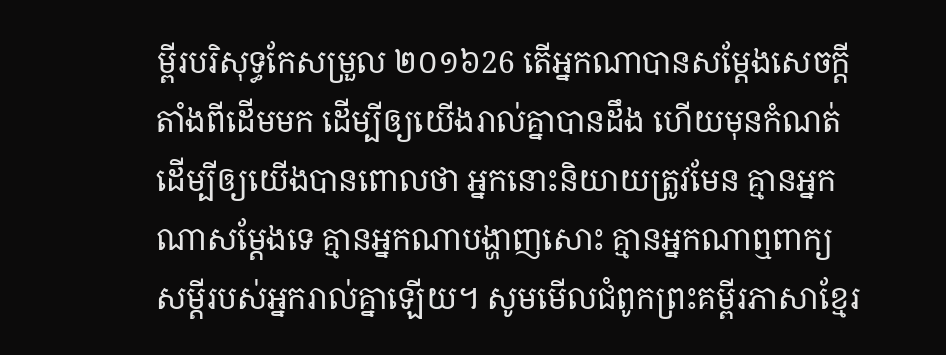ម្ពីរបរិសុទ្ធកែសម្រួល ២០១៦26 តើអ្នកណាបានសម្ដែងសេចក្ដីតាំងពីដើមមក ដើម្បីឲ្យយើងរាល់គ្នាបានដឹង ហើយមុនកំណត់ ដើម្បីឲ្យយើងបានពោលថា អ្នកនោះនិយាយត្រូវមែន គ្មានអ្នកណាសម្ដែងទេ គ្មានអ្នកណាបង្ហាញសោះ គ្មានអ្នកណាឮពាក្យសម្ដីរបស់អ្នករាល់គ្នាឡើយ។ សូមមើលជំពូកព្រះគម្ពីរភាសាខ្មែរ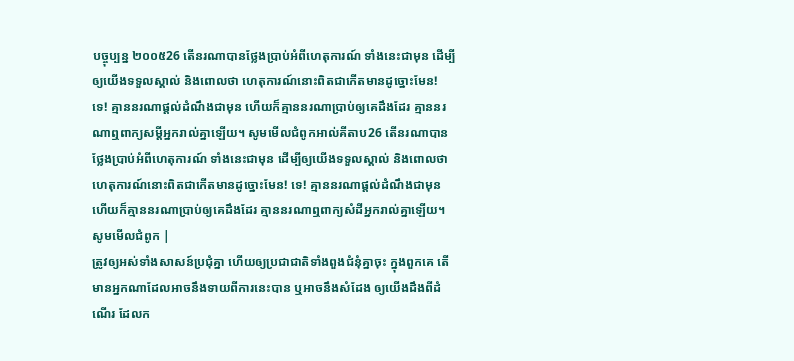បច្ចុប្បន្ន ២០០៥26 តើនរណាបានថ្លែងប្រាប់អំពីហេតុការណ៍ ទាំងនេះជាមុន ដើម្បីឲ្យយើងទទួលស្គាល់ និងពោលថា ហេតុការណ៍នោះពិតជាកើតមានដូច្នោះមែន! ទេ! គ្មាននរណាផ្ដល់ដំណឹងជាមុន ហើយក៏គ្មាននរណាប្រាប់ឲ្យគេដឹងដែរ គ្មាននរណាឮពាក្យសម្ដីអ្នករាល់គ្នាឡើយ។ សូមមើលជំពូកអាល់គីតាប26 តើនរណាបានថ្លែងប្រាប់អំពីហេតុការណ៍ ទាំងនេះជាមុន ដើម្បីឲ្យយើងទទួលស្គាល់ និងពោលថា ហេតុការណ៍នោះពិតជាកើតមានដូច្នោះមែន! ទេ! គ្មាននរណាផ្ដល់ដំណឹងជាមុន ហើយក៏គ្មាននរណាប្រាប់ឲ្យគេដឹងដែរ គ្មាននរណាឮពាក្យសំដីអ្នករាល់គ្នាឡើយ។ សូមមើលជំពូក |
ត្រូវឲ្យអស់ទាំងសាសន៍ប្រជុំគ្នា ហើយឲ្យប្រជាជាតិទាំងពួងជំនុំគ្នាចុះ ក្នុងពួកគេ តើមានអ្នកណាដែលអាចនឹងទាយពីការនេះបាន ឬអាចនឹងសំដែង ឲ្យយើងដឹងពីដំណើរ ដែលក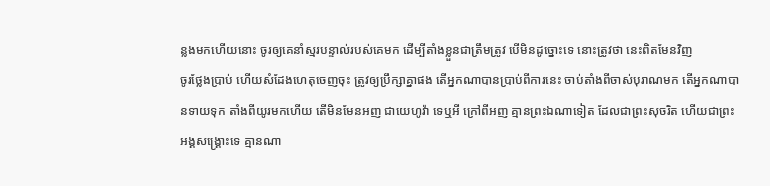ន្លងមកហើយនោះ ចូរឲ្យគេនាំស្មរបន្ទាល់របស់គេមក ដើម្បីតាំងខ្លួនជាត្រឹមត្រូវ បើមិនដូច្នោះទេ នោះត្រូវថា នេះពិតមែនវិញ
ចូរថ្លែងប្រាប់ ហើយសំដែងហេតុចេញចុះ ត្រូវឲ្យប្រឹក្សាគ្នាផង តើអ្នកណាបានប្រាប់ពីការនេះ ចាប់តាំងពីចាស់បុរាណមក តើអ្នកណាបានទាយទុក តាំងពីយូរមកហើយ តើមិនមែនអញ ជាយេហូវ៉ា ទេឬអី ក្រៅពីអញ គ្មានព្រះឯណាទៀត ដែលជាព្រះសុចរិត ហើយជាព្រះអង្គសង្គ្រោះទេ គ្មានណា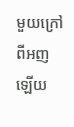មួយក្រៅពីអញឡើយ